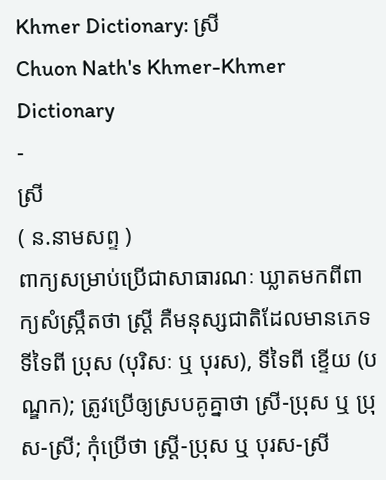Khmer Dictionary: ស្រី
Chuon Nath's Khmer-Khmer Dictionary
-
ស្រី
( ន.នាមសព្ទ )
ពាក្យសម្រាប់ប្រើជាសាធារណៈ ឃ្លាតមកពីពាក្យសំស្រ្កឹតថា ស្ត្រី គឺមនុស្សជាតិដែលមានភេទទីទៃពី ប្រុស (បុរិសៈ ឬ បុរស), ទីទៃពី ខ្ទើយ (បណ្ឌក); ត្រូវប្រើឲ្យស្របគូគ្នាថា ស្រី-ប្រុស ឬ ប្រុស-ស្រី; កុំប្រើថា ស្ត្រី-ប្រុស ឬ បុរស-ស្រី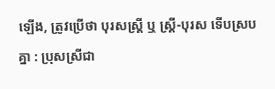ឡើង, ត្រូវប្រើថា បុរសស្ត្រី ឬ ស្ត្រី-បុរស ទើបស្របគ្នា : ប្រុសស្រីជា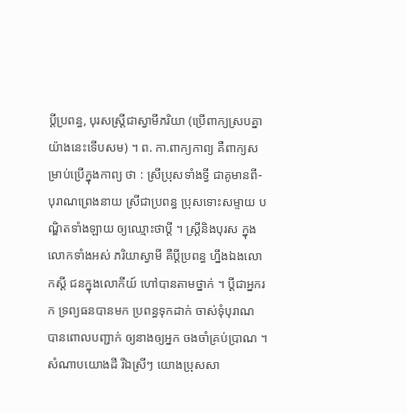ប្តីប្រពន្ធ, បុរសស្ត្រីជាស្វាមីភរិយា (ប្រើពាក្យស្របគ្នាយ៉ាងនេះទើបសម) ។ ព. កា.ពាក្យកាព្យ គឺពាក្យសម្រាប់ប្រើក្នុងកាព្យ ថា : ស្រីប្រុសទាំងទ្វី ជាគូមានពី- បុរាណព្រេងនាយ ស្រីជាប្រពន្ធ ប្រុសទោះសម្ទាយ បណ្ឌិតទាំងឡាយ ឲ្យឈ្មោះថាប្តី ។ ស្ត្រីនិងបុរស ក្នុងលោកទាំងអស់ ភរិយាស្វាមី គឺប្តីប្រពន្ធ ហ្នឹងឯងលោកស្ដី ជនក្នុងលោកីយ៍ ហៅបានតាមថ្នាក់ ។ ប្តីជាអ្នករក ទ្រព្យធនបានមក ប្រពន្ធទុកដាក់ ចាស់ទុំបុរាណ បានពោលបញ្ជាក់ ឲ្យនាងឲ្យអ្នក ចងចាំគ្រប់ប្រាណ ។ សំណាបយោងដី រីឯស្រីៗ យោងប្រុសសា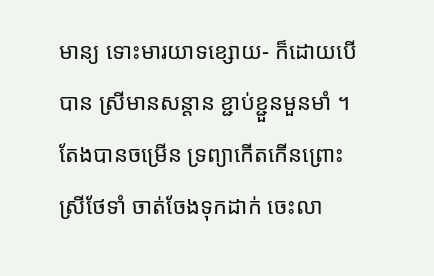មាន្យ ទោះមារយាទខ្សោយ- ក៏ដោយបើបាន ស្រីមានសន្ដាន ខ្ជាប់ខ្ជួនមួនមាំ ។ តែងបានចម្រើន ទ្រព្យាកើតកើនព្រោះស្រីថែទាំ ចាត់ចែងទុកដាក់ ចេះលា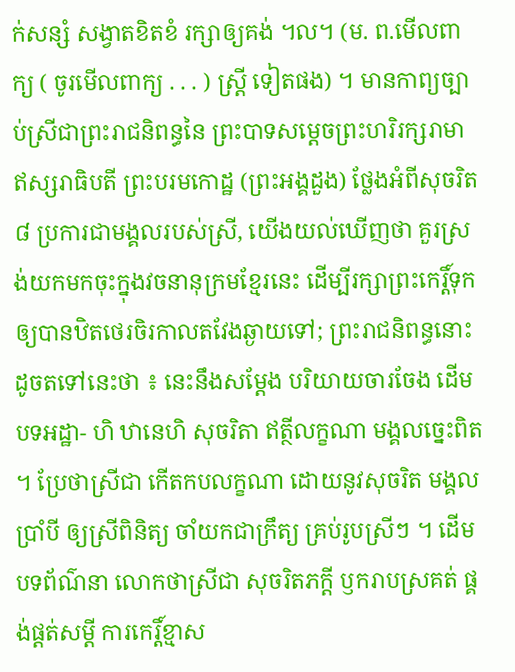ក់សន្សំ សង្វាតខិតខំ រក្សាឲ្យគង់ ។ល។ (ម. ព.មើលពាក្យ ( ចូរមើលពាក្យ . . . ) ស្ត្រី ទៀតផង) ។ មានកាព្យច្បាប់ស្រីជាព្រះរាជនិពន្ធនៃ ព្រះបាទសម្ដេចព្រះហរិរក្សរាមា ឥស្សរាធិបតី ព្រះបរមកោដ្ឋ (ព្រះអង្គដួង) ថ្លែងអំពីសុចរិត ៨ ប្រការជាមង្គលរបស់ស្រី, យើងយល់ឃើញថា គួរស្រង់យកមកចុះក្នុងវចនានុក្រមខ្មែរនេះ ដើម្បីរក្សាព្រះកេរ្តិ៍ទុកឲ្យបានឋិតថេរចិរកាលតវែងឆ្ងាយទៅ; ព្រះរាជនិពន្ធនោះដូចតទៅនេះថា ៖ នេះនឹងសម្ដែង បរិយាយចារចែង ដើមបទអដ្ឋា- ហិ ឋានេហិ សុចរិតា ឥត្ថីលក្ខណា មង្គលច្នេះពិត ។ ប្រែថាស្រីជា កើតកបលក្ខណា ដោយនូវសុចរិត មង្គលប្រាំបី ឲ្យស្រីពិនិត្យ ចាំយកជាក្រឹត្យ គ្រប់រូបស្រីៗ ។ ដើមបទព័ណ៌នា លោកថាស្រីជា សុចរិតភក្តី ឫករាបស្រគត់ ផ្គង់ផ្តត់សម្ដី ការកេរ្តិ៍ខ្មាស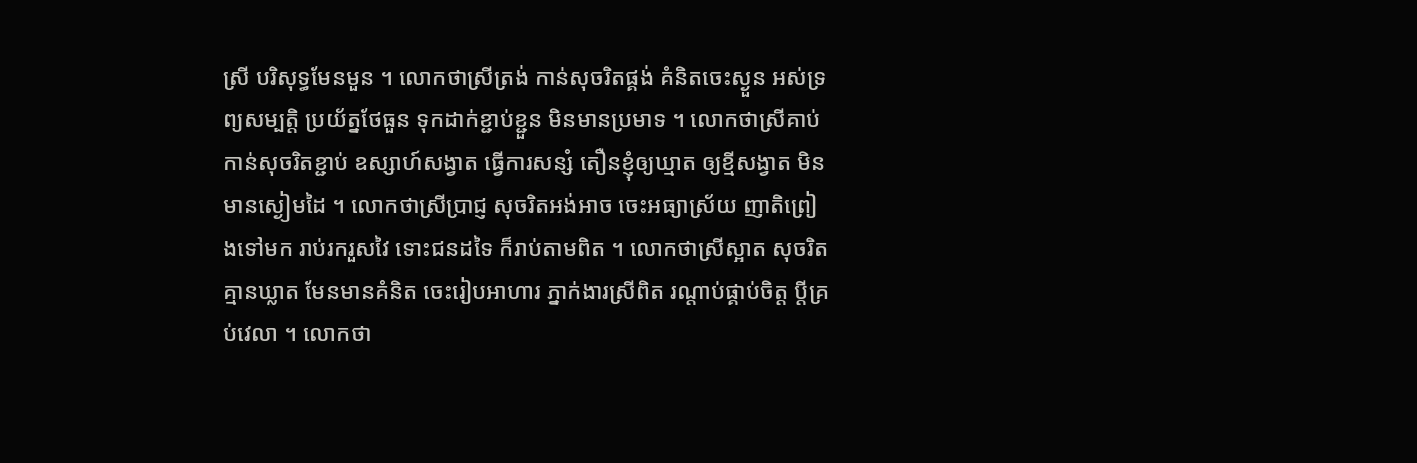ស្រី បរិសុទ្ធមែនមួន ។ លោកថាស្រីត្រង់ កាន់សុចរិតផ្គង់ គំនិតចេះស្ងួន អស់ទ្រព្យសម្បត្តិ ប្រយ័ត្នថែធួន ទុកដាក់ខ្ជាប់ខ្ជួន មិនមានប្រមាទ ។ លោកថាស្រីគាប់ កាន់សុចរិតខ្ជាប់ ឧស្សាហ៍សង្វាត ធ្វើការសន្សំ តឿនខ្ញុំឲ្យឃ្មាត ឲ្យខ្មីសង្វាត មិនមានស្ងៀមដៃ ។ លោកថាស្រីប្រាជ្ញ សុចរិតអង់អាច ចេះអធ្យាស្រ័យ ញាតិព្រៀងទៅមក រាប់រករួសវៃ ទោះជនដទៃ ក៏រាប់តាមពិត ។ លោកថាស្រីស្អាត សុចរិតគ្មានឃ្លាត មែនមានគំនិត ចេះរៀបអាហារ ភ្នាក់ងារស្រីពិត រណ្តាប់ផ្គាប់ចិត្ត ប្តីគ្រប់វេលា ។ លោកថា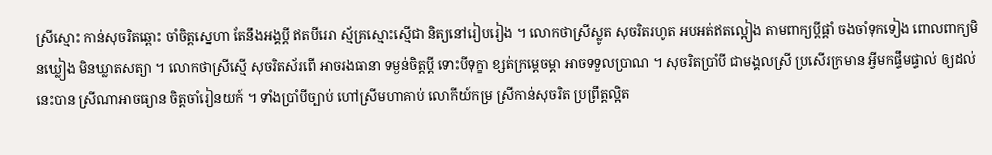ស្រីស្មោះ កាន់សុចរិតឆ្ពោះ ចាំចិត្តស្នេហា តែនឹងអង្គប្តី ឥតបីរេរា ស្ម័គ្រស្មោះស្មើជា និត្យនៅរៀបរៀង ។ លោកថាស្រីស្លូត សុចរិតរហូត អបអត់ឥតល្អៀង តាមពាក្យប្តីផ្តាំ ចងចាំទុកទៀង ពោលពាក្យមិនឃ្លៀង មិនឃ្លាតសត្យា ។ លោកថាស្រីស្មើ សុចរិតស័រពើ អាចរងធានា ទម្ងន់ចិត្តប្តី ទោះបីទុក្ខា ខ្សត់ក្រម្ដេចម្តា អាចទទួលប្រាណ ។ សុចរិតប្រាំបី ជាមង្គលស្រី ប្រសើរក្រមាន អ្វីមកផ្ទឹមផ្ទាល់ ឲ្យដល់នេះបាន ស្រីណាអាចធ្យាន ចិត្តចាំរៀនយក៍ ។ ទាំងប្រាំបីច្បាប់ ហៅស្រីមហាគាប់ លោកីយ៍កម្រ ស្រីកាន់សុចរិត ប្រព្រឹត្តល្អិត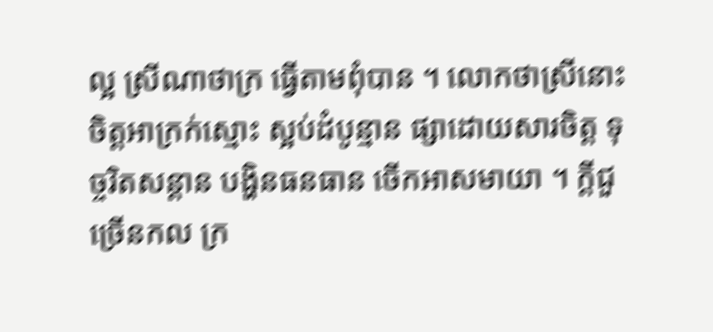ល្អ ស្រីណាថាក្រ ធ្វើតាមពុំបាន ។ លោកថាស្រីនោះ ចិត្តអាក្រក់ស្មោះ ស្អប់ដំបូន្មាន ផ្សាដោយសារចិត្ត ទុច្ចរិតសន្ដាន បង្ហិនធនធាន ចើកអាសមាយា ។ ក្តីជួច្រើនកល ក្រ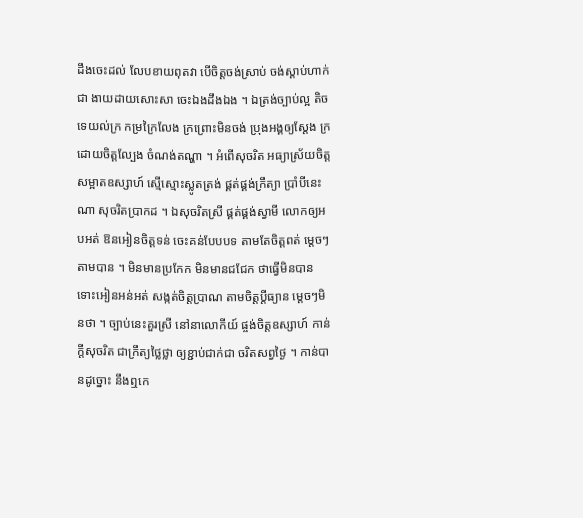ដឹងចេះដល់ លែបខាយពុតវា បើចិត្តចង់ស្រាប់ ចង់ស្ដាប់ហាក់ជា ងាយដាយសោះសា ចេះឯងដឹងឯង ។ ឯត្រង់ច្បាប់ល្អ តិចទេយល់ក្រ កម្រក្រៃលែង ក្រព្រោះមិនចង់ ប្រុងអង្គឲ្យស្ដែង ក្រដោយចិត្តល្បែង ចំណង់តណ្ហា ។ អំពើសុចរិត អធ្យាស្រ័យចិត្ត សម្អាតឧស្សាហ៍ ស្មើស្មោះស្លូតត្រង់ ផ្គត់ផ្គង់ក្រឹត្យា ប្រាំបីនេះណា សុចរិតប្រាកដ ។ ឯសុចរិតស្រី ផ្គត់ផ្គង់ស្វាមី លោកឲ្យអបអត់ ឱនអៀនចិត្តទន់ ចេះគន់បែបបទ តាមតែចិត្តពត់ ម្ដេចៗ តាមបាន ។ មិនមានប្រកែក មិនមានជជែក ថាធ្វើមិនបាន ទោះអៀនអន់អត់ សង្កត់ចិត្តប្រាណ តាមចិត្តប្តីធ្យាន ម្ដេចៗមិនថា ។ ច្បាប់នេះគួរស្រី នៅនាលោកីយ៍ ផ្ចង់ចិត្តឧស្សាហ៍ កាន់ក្តីសុចរិត ជាក្រឹត្យថ្លៃថ្លា ឲ្យខ្ជាប់ជាក់ជា ចរិតសព្វថ្ងៃ ។ កាន់បានដូច្នោះ នឹងឮកេ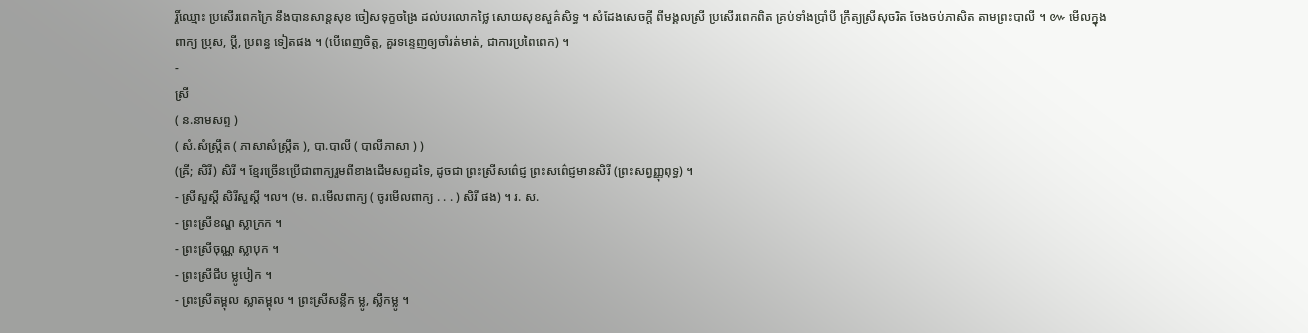រ្តិ៍ឈ្មោះ ប្រសើរពេកក្រៃ នឹងបានសាន្តសុខ ចៀសទុក្ខចង្រៃ ដល់បរលោកថ្លៃ សោយសុខសួគ៌សិទ្ធ ។ សំដែងសេចក្ដី ពីមង្គលស្រី ប្រសើរពេកពិត គ្រប់ទាំងប្រាំបី ក្រឹត្យស្រីសុចរិត ចែងចប់ភាសិត តាមព្រះបាលី ។ ៚ មើលក្នុងពាក្យ ប្រុស, ប្តី, ប្រពន្ធ ទៀតផង ។ (បើពេញចិត្ត, គួរទន្ទេញឲ្យចាំរត់មាត់, ជាការប្រពៃពេក) ។
-
ស្រី
( ន.នាមសព្ទ )
( សំ.សំស្រ្កឹត ( ភាសាសំស្រ្កឹត ), បា.បាលី ( បាលីភាសា ) )
(ឝ្រី; សិរី) សិរី ។ ខ្មែរច្រើនប្រើជាពាក្យរួមពីខាងដើមសព្ទដទៃ, ដូចជា ព្រះស្រីសព៌េជ្ញ ព្រះសព៌េជ្ញមានសិរី (ព្រះសព្វញ្ញុពុទ្ធ) ។
- ស្រីសួស្ដី សិរីសួស្ដី ។ល។ (ម. ព.មើលពាក្យ ( ចូរមើលពាក្យ . . . ) សិរី ផង) ។ រ. ស.
- ព្រះស្រីខណ្ឌ ស្លាក្រក ។
- ព្រះស្រីចុណ្ណ ស្លាបុក ។
- ព្រះស្រីជីប ម្លូបៀក ។
- ព្រះស្រីតម្ពុល ស្លាតម្ពុល ។ ព្រះស្រីសន្លឹក ម្លូ, ស្លឹកម្លូ ។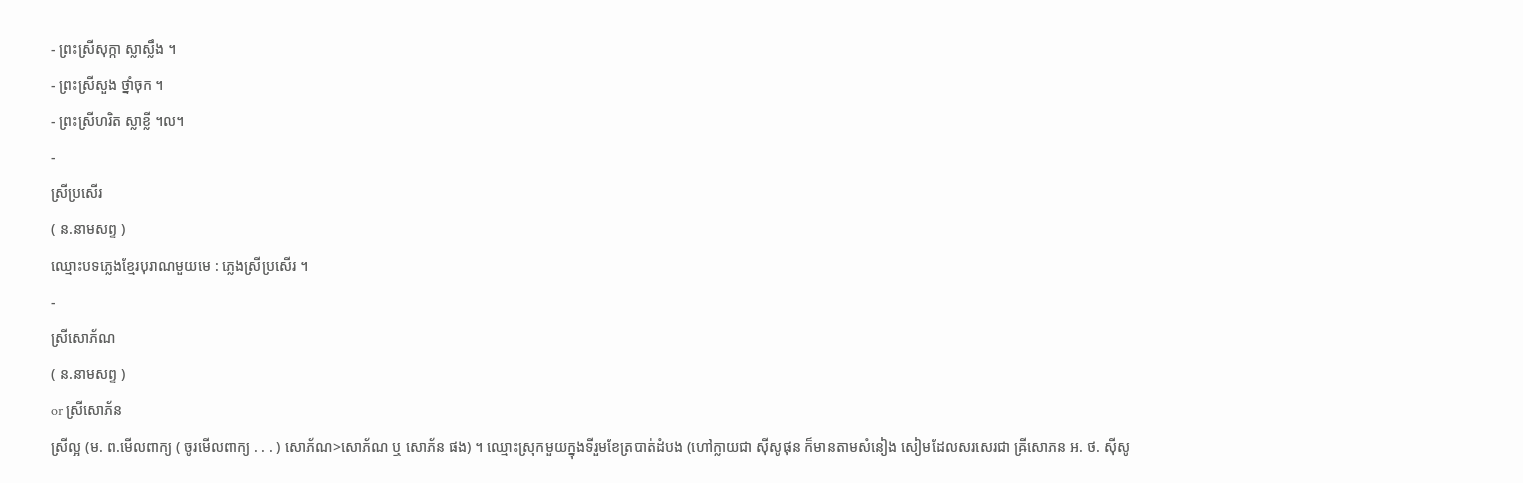- ព្រះស្រីសុក្កា ស្លាស្លឹង ។
- ព្រះស្រីសួង ថ្នាំចុក ។
- ព្រះស្រីហរិត ស្លាខ្លី ។ល។
-
ស្រីប្រសើរ
( ន.នាមសព្ទ )
ឈ្មោះបទភ្លេងខ្មែរបុរាណមួយមេ : ភ្លេងស្រីប្រសើរ ។
-
ស្រីសោភ័ណ
( ន.នាមសព្ទ )
or ស្រីសោភ័ន
ស្រីល្អ (ម. ព.មើលពាក្យ ( ចូរមើលពាក្យ . . . ) សោភ័ណ>សោភ័ណ ឬ សោភ័ន ផង) ។ ឈ្មោះស្រុកមួយក្នុងទីរួមខែត្របាត់ដំបង (ហៅក្លាយជា ស៊ីសូផុន ក៏មានតាមសំនៀង សៀមដែលសរសេរជា ឝ្រីសោភន អ. ថ. ស៊ីសូ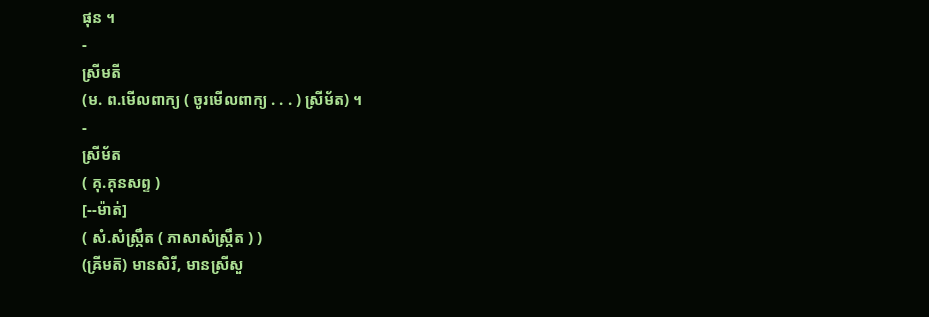ផុន ។
-
ស្រីមតី
(ម. ព.មើលពាក្យ ( ចូរមើលពាក្យ . . . ) ស្រីម័ត) ។
-
ស្រីម័ត
( គុ.គុនសព្ទ )
[--ម៉ាត់]
( សំ.សំស្រ្កឹត ( ភាសាសំស្រ្កឹត ) )
(ឝ្រីមត៑) មានសិរី, មានស្រីសួ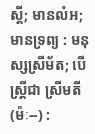ស្ដី; មានលំអ; មានទ្រព្យ : មនុស្សស្រីម័ត; បើស្ត្រីជា ស្រីមតី (ម៉ៈ--) :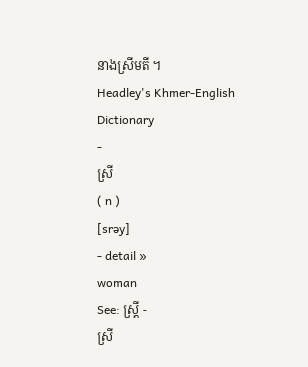នាងស្រីមតី ។
Headley's Khmer-English Dictionary
-
ស្រី
( n )
[srəy]
- detail »
woman
See: ស្ត្រី -
ស្រី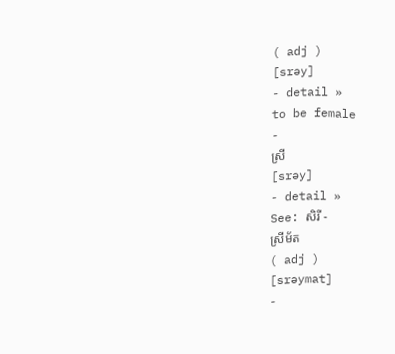( adj )
[srəy]
- detail »
to be female
-
ស្រី
[srəy]
- detail »
See: សិរី -
ស្រីម័ត
( adj )
[srəymat]
-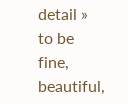detail »
to be fine, beautiful,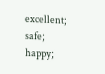excellent; safe; happy;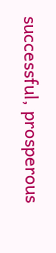successful, prosperous